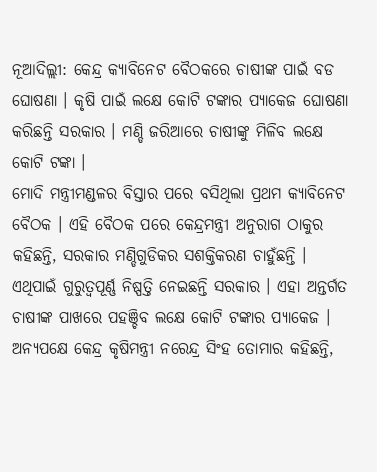ନୂଆଦିଲ୍ଲୀ: କେନ୍ଦ୍ର କ୍ୟାବିନେଟ ବୈଠକରେ ଚାଷୀଙ୍କ ପାଇଁ ବଡ ଘୋଷଣା । କୃଷି ପାଇଁ ଲକ୍ଷେ କୋଟି ଟଙ୍କାର ପ୍ୟାକେଜ ଘୋଷଣା କରିଛନ୍ତି ସରକାର । ମଣ୍ଡି ଜରିଆରେ ଚାଷୀଙ୍କୁ ମିଳିବ ଲକ୍ଷେ କୋଟି ଟଙ୍କା ।
ମୋଦି ମନ୍ତ୍ରୀମଣ୍ଡଳର ବିସ୍ତାର ପରେ ବସିଥିଲା ପ୍ରଥମ କ୍ୟାବିନେଟ ବୈଠକ । ଏହି ବୈଠକ ପରେ କେନ୍ଦ୍ରମନ୍ତ୍ରୀ ଅନୁରାଗ ଠାକୁର କହିଛନ୍ତି, ସରକାର ମଣ୍ଡିଗୁଡିକର ସଶକ୍ତିକରଣ ଚାହୁଁଛନ୍ତି । ଏଥିପାଇଁ ଗୁରୁତ୍ବପୂର୍ଣ୍ଣ ନିଷ୍ପତ୍ତି ନେଇଛନ୍ତି ସରକାର । ଏହା ଅନ୍ତର୍ଗତ ଚାଷୀଙ୍କ ପାଖରେ ପହଞ୍ଚିବ ଲକ୍ଷେ କୋଟି ଟଙ୍କାର ପ୍ୟାକେଜ ।
ଅନ୍ୟପକ୍ଷେ କେନ୍ଦ୍ର କୃଷିମନ୍ତ୍ରୀ ନରେନ୍ଦ୍ର ସିଂହ ତୋମାର କହିଛନ୍ତି,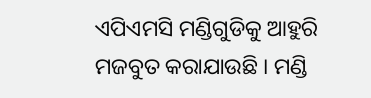ଏପିଏମସି ମଣ୍ଡିଗୁଡିକୁ ଆହୁରି ମଜବୁତ କରାଯାଉଛି । ମଣ୍ଡି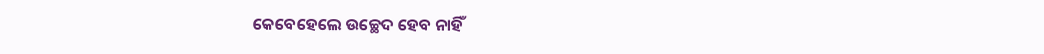କେବେହେଲେ ଉଚ୍ଛେଦ ହେବ ନାହିଁ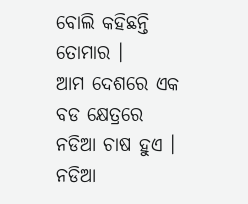ବୋଲି କହିଛନ୍ତି ତୋମାର ।
ଆମ ଦେଶରେ ଏକ ବଡ କ୍ଷେତ୍ରରେ ନଡିଆ ଚାଷ ହୁଏ । ନଡିଆ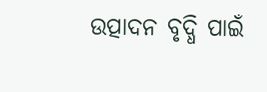ଉତ୍ପାଦନ ବୃଦ୍ଧି ପାଇଁ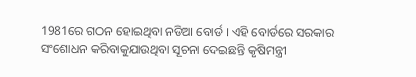1981ରେ ଗଠନ ହୋଇଥିବା ନଡିଆ ବୋର୍ଡ । ଏହି ବୋର୍ଡରେ ସରକାର ସଂଶୋଧନ କରିବାକୁଯାଉଥିବା ସୂଚନା ଦେଇଛନ୍ତି କୃଷିମନ୍ତ୍ରୀ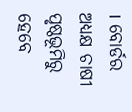। ବୋର୍ଡର ଅଧ୍ୟକ୍ଷ ଚାଷୀ ପୃଷ୍ଠଭୂମିରୁ ହେବେ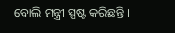ବୋଲି ମନ୍ତ୍ରୀ ସ୍ପଷ୍ଟ କରିଛନ୍ତି ।